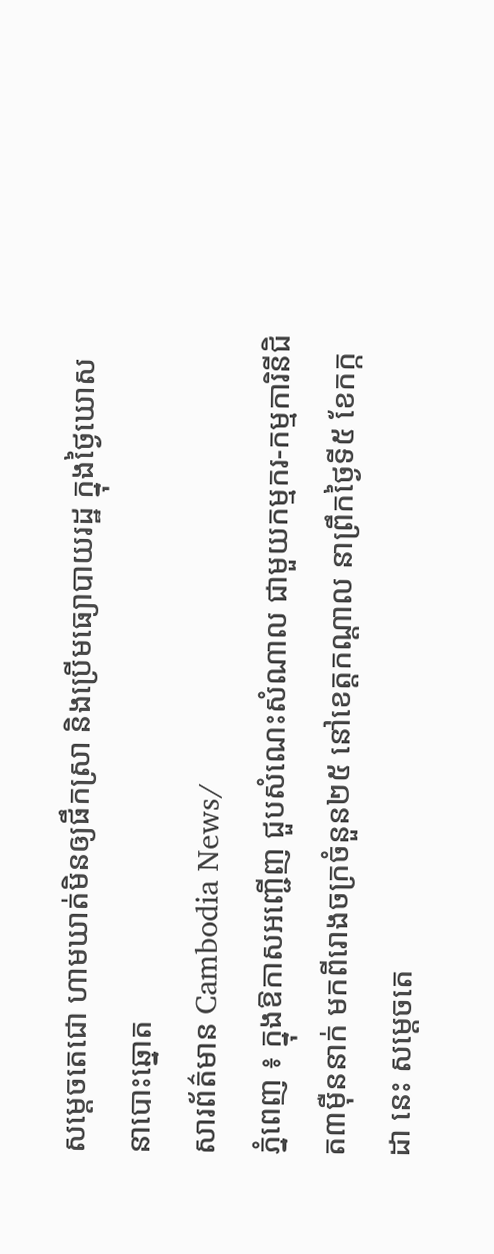សម្ដេចតេជោ ហាមឃាត់មិនឲ្យផឹកស្រា និងប្រើមធ្យោបាយរដ្ឋ ក្នុងថ្ងៃឃោសនាបោះឆ្នោត
សារព័ត៌មាន Cambodia News/
ភ្នំពេញ ៖ ក្នុងឱកាសអញ្ជើញ ជួបសំណេះសំណាល ជាមួយកម្មករ-កម្មការិនីជិត៣ម៉ឺននាក់ មកពីរោងចក្រចំនួន២៥ នៅខេត្តកណ្តាល នាព្រឹកថ្ងៃទី៥ ខែកក្កដា នេះ សម្ដេចតេ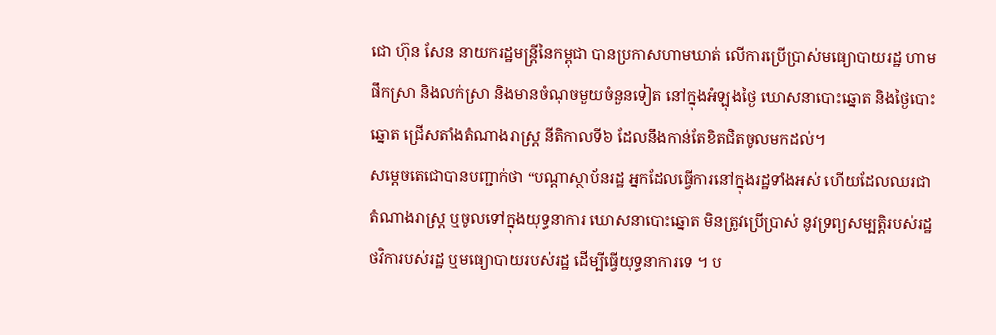ជោ ហ៊ុន សែន នាយករដ្ឋមន្ត្រីនៃកម្ពុជា បានប្រកាសហាមឃាត់ លើការប្រើប្រាស់មធ្យោបាយរដ្ឋ ហាមផឹកស្រា និងលក់ស្រា និងមានចំណុចមួយចំនួនទៀត នៅក្នុងអំឡុងថ្ងៃ ឃោសនាបោះឆ្នោត និងថ្ងៃបោះឆ្នោត ជ្រើសតាំងតំណាងរាស្ត្រ នីតិកាលទី៦ ដែលនឹងកាន់តែខិតជិតចូលមកដល់។
សម្ដេចតេជោបានបញ្ជាក់ថា “បណ្ដាស្ថាប័នរដ្ឋ អ្នកដែលធ្វើការនៅក្នុងរដ្ឋទាំងអស់ ហើយដែលឈរជាតំណាងរាស្ត្រ ឬចូលទៅក្នុងយុទ្ធនាការ ឃោសនាបោះឆ្នោត មិនត្រូវប្រើប្រាស់ នូវទ្រព្យសម្បត្តិរបស់រដ្ឋ ថវិការបស់រដ្ឋ ឬមធ្យោបាយរបស់រដ្ឋ ដើម្បីធ្វើយុទ្ធនាការទេ ។ ប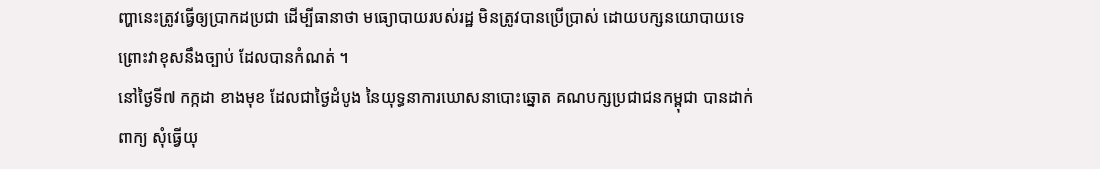ញ្ហានេះត្រូវធ្វើឲ្យប្រាកដប្រជា ដើម្បីធានាថា មធ្យោបាយរបស់រដ្ឋ មិនត្រូវបានប្រើប្រាស់ ដោយបក្សនយោបាយទេ ព្រោះវាខុសនឹងច្បាប់ ដែលបានកំណត់ ។
នៅថ្ងៃទី៧ កក្កដា ខាងមុខ ដែលជាថ្ងៃដំបូង នៃយុទ្ធនាការឃោសនាបោះឆ្នោត គណបក្សប្រជាជនកម្ពុជា បានដាក់ពាក្យ សុំធ្វើយុ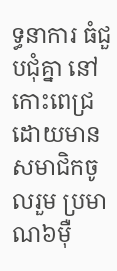ទ្ធនាការ ធំជួបជុំគ្នា នៅកោះពេជ្រ ដោយមានសមាជិកចូលរួម ប្រមាណ៦ម៉ឺ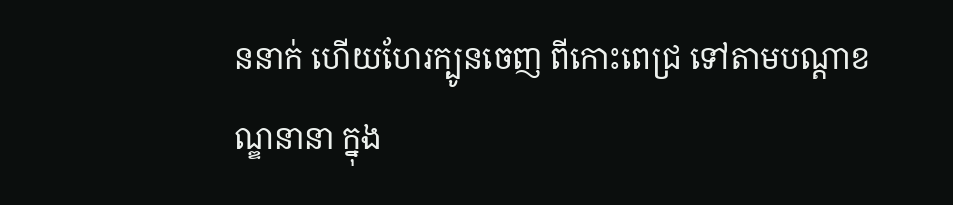ននាក់ ហើយហែរក្បូនចេញ ពីកោះពេជ្រ ទៅតាមបណ្តាខណ្ឌនានា ក្នុង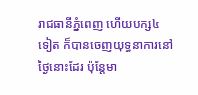រាជធានីភ្នំពេញ ហើយបក្ស៤ទៀត ក៏បានចេញយុទ្ធនាការនៅថ្ងៃនោះដែរ ប៉ុន្តែមា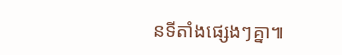នទីតាំងផ្សេងៗគ្នា៕